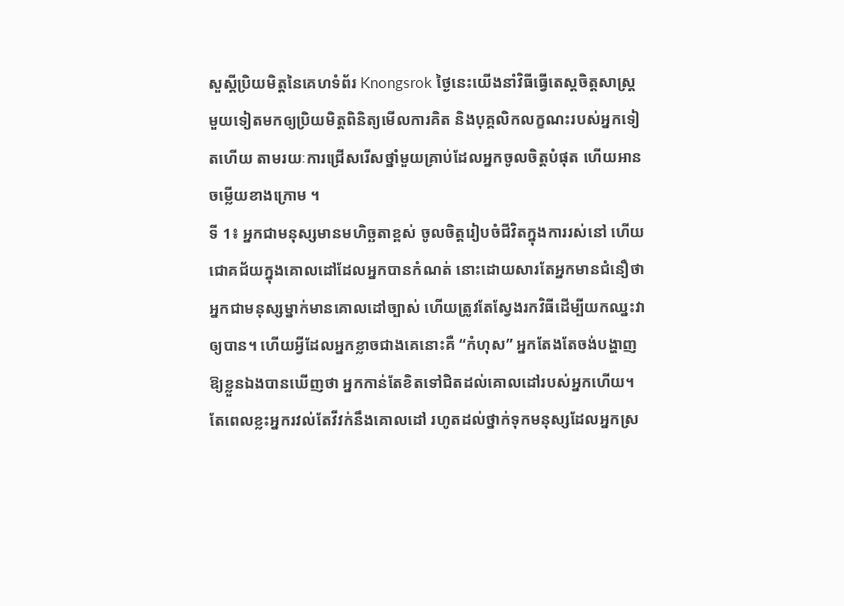សួស្តីប្រិយមិត្តនៃគេហទំព័រ Knongsrok ថ្ងៃនេះយើងនាំវិធីធ្វើតេស្តចិត្តសាស្ត្រ មួយទៀតមកឲ្យប្រិយមិត្តពិនិត្យមើលការគិត និងបុគ្គលិកលក្ខណះរបស់អ្នកទៀតហើយ តាមរយៈការជ្រើសរើសថ្នាំមួយគ្រាប់ដែលអ្នកចូលចិត្តបំផុត ហើយអានចម្លើយខាងក្រោម ។
ទី 1៖ អ្នកជាមនុស្សមានមហិច្ឆតាខ្ពស់ ចូលចិត្តរៀបចំជីវិតក្នុងការរស់នៅ ហើយជោគជ័យក្នុងគោលដៅដែលអ្នកបានកំណត់ នោះដោយសារតែអ្នកមានជំនឿថា អ្នកជាមនុស្សម្នាក់មានគោលដៅច្បាស់ ហើយត្រូវតែស្វែងរកវិធីដើម្បីយកឈ្នះវាឲ្យបាន។ ហើយអ្វីដែលអ្នកខ្លាចជាងគេនោះគឺ “កំហុស” អ្នកតែងតែចង់បង្ហាញឱ្យខ្លួនឯងបានឃើញថា អ្នកកាន់តែខិតទៅជិតដល់គោលដៅរបស់អ្នកហើយ។
តែពេលខ្លះអ្នករវល់តែវីវក់នឹងគោលដៅ រហូតដល់ថ្នាក់ទុកមនុស្សដែលអ្នកស្រ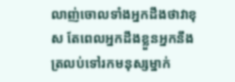លាញ់ចោលទាំងអ្នកដឹងថាវាខុស តែពេលអ្នកដឹងខ្លួនអ្នកនឹងត្រលប់ទៅរកមនុស្សម្នាក់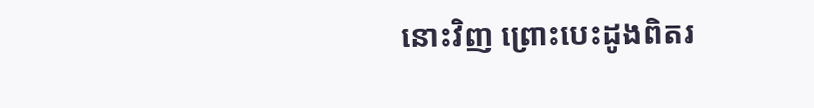នោះវិញ ព្រោះបេះដូងពិតរ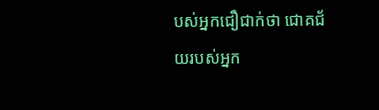បស់អ្នកជឿជាក់ថា ជោគជ័យរបស់អ្នក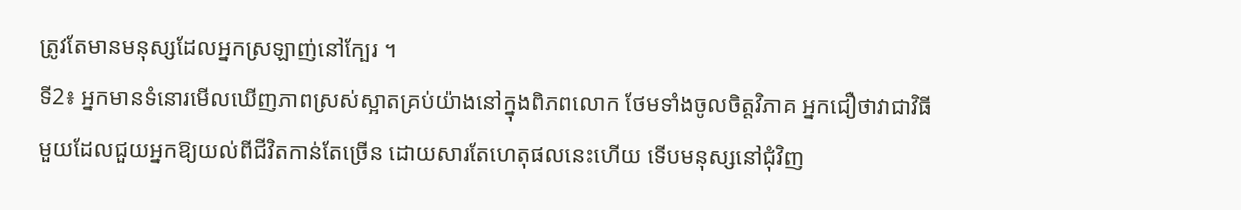ត្រូវតែមានមនុស្សដែលអ្នកស្រឡាញ់នៅក្បែរ ។
ទី2៖ អ្នកមានទំនោរមើលឃើញភាពស្រស់ស្អាតគ្រប់យ៉ាងនៅក្នុងពិភពលោក ថែមទាំងចូលចិត្តវិភាគ អ្នកជឿថាវាជាវិធីមួយដែលជួយអ្នកឱ្យយល់ពីជីវិតកាន់តែច្រើន ដោយសារតែហេតុផលនេះហើយ ទើបមនុស្សនៅជុំវិញ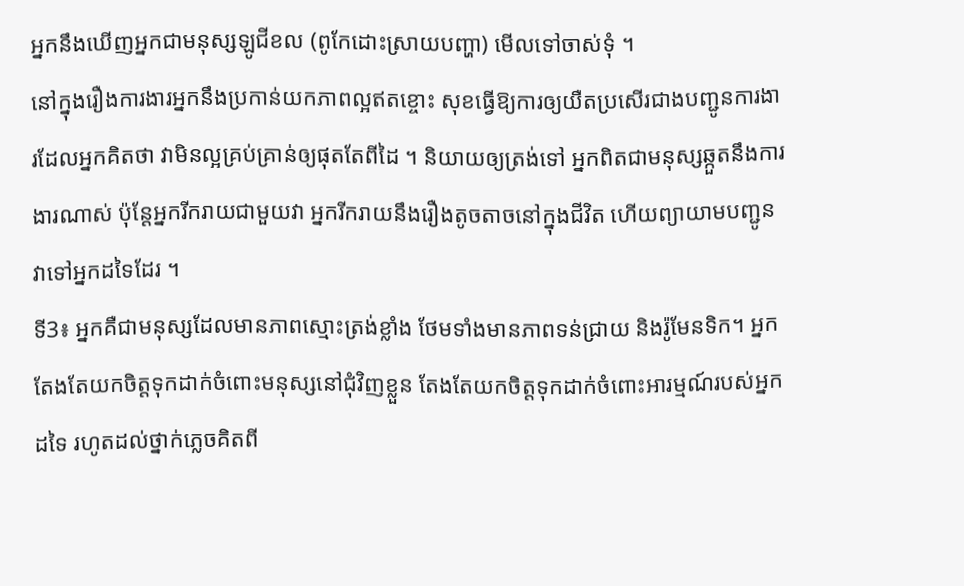អ្នកនឹងឃើញអ្នកជាមនុស្សឡូជីខល (ពូកែដោះស្រាយបញ្ហា) មើលទៅចាស់ទុំ ។
នៅក្នុងរឿងការងារអ្នកនឹងប្រកាន់យកភាពល្អឥតខ្ចោះ សុខធ្វើឱ្យការឲ្យយឺតប្រសើរជាងបញ្ជូនការងារដែលអ្នកគិតថា វាមិនល្អគ្រប់គ្រាន់ឲ្យផុតតែពីដៃ ។ និយាយឲ្យត្រង់ទៅ អ្នកពិតជាមនុស្សឆ្កួតនឹងការងារណាស់ ប៉ុន្តែអ្នករីករាយជាមួយវា អ្នករីករាយនឹងរឿងតូចតាចនៅក្នុងជីវិត ហើយព្យាយាមបញ្ជូនវាទៅអ្នកដទៃដែរ ។
ទី3៖ អ្នកគឺជាមនុស្សដែលមានភាពស្មោះត្រង់ខ្លាំង ថែមទាំងមានភាពទន់ជ្រាយ និងរ៉ូមែនទិក។ អ្នកតែងតែយកចិត្តទុកដាក់ចំពោះមនុស្សនៅជុំវិញខ្លួន តែងតែយកចិត្តទុកដាក់ចំពោះអារម្មណ៍របស់អ្នកដទៃ រហូតដល់ថ្នាក់ភ្លេចគិតពី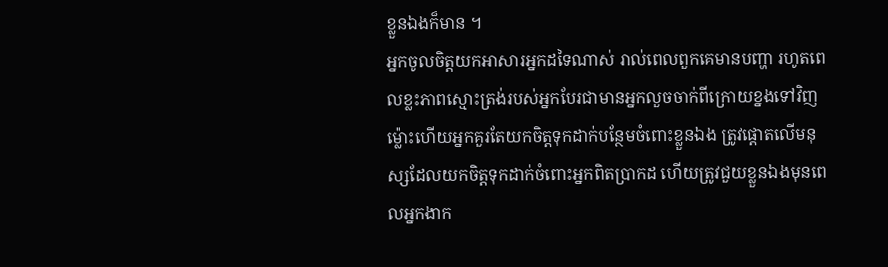ខ្លួនឯងក៏មាន ។
អ្នកចូលចិត្តយកអាសារអ្នកដទៃណាស់ រាល់ពេលពួកគេមានបញ្ហា រហូតពេលខ្លះភាពស្មោះត្រង់របស់អ្នកបែរជាមានអ្នកលួចចាក់ពីក្រោយខ្នងទៅវិញ ម្ល៉ោះហើយអ្នកគួរតែយកចិត្តទុកដាក់បន្ថែមចំពោះខ្លួនឯង ត្រូវផ្តោតលើមនុស្សដែលយកចិត្តទុកដាក់ចំពោះអ្នកពិតប្រាកដ ហើយត្រូវជួយខ្លួនឯងមុនពេលអ្នកងាក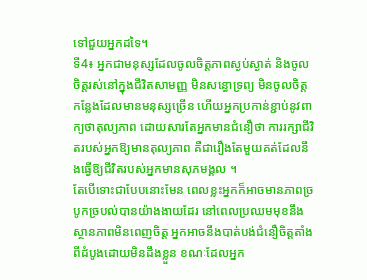ទៅជួយអ្នកដទៃ។
ទី4៖ អ្នកជាមនុស្សដែលចូលចិត្តភាពស្ងប់ស្ងាត់ និងចូលចិត្តរស់នៅក្នុងជីវិតសាមញ្ញ មិនសន្ធោទ្រព្យ មិនចូលចិត្តកន្លែងដែលមានមនុស្សច្រើន ហើយអ្នកប្រកាន់ខ្ជាប់នូវពាក្យថាតុល្យភាព ដោយសារតែអ្នកមានជំនឿថា ការរក្សាជីវិតរបស់អ្នកឱ្យមានតុល្យភាព គឺជារឿងតែមួយគត់ដែលនឹងធ្វើឱ្យជីវិតរបស់អ្នកមានសុភមង្គល ។
តែបើទោះជាបែបនោះមែន ពេលខ្លះអ្នកក៏អាចមានភាពច្របូកច្របល់បានយ៉ាងងាយដែរ នៅពេលប្រឈមមុខនឹងស្ថានភាពមិនពេញចិត្ត អ្នកអាចនឹងបាត់បង់ជំនឿចិត្តតាំងពីដំបូងដោយមិនដឹងខ្លួន ខណៈដែលអ្នក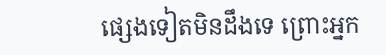ផ្សេងទៀតមិនដឹងទេ ព្រោះអ្នក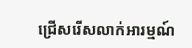ជ្រើសរើសលាក់អារម្មណ៍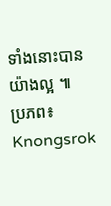ទាំងនោះបានយ៉ាងល្អ ៕
ប្រភព៖ Knongsrok